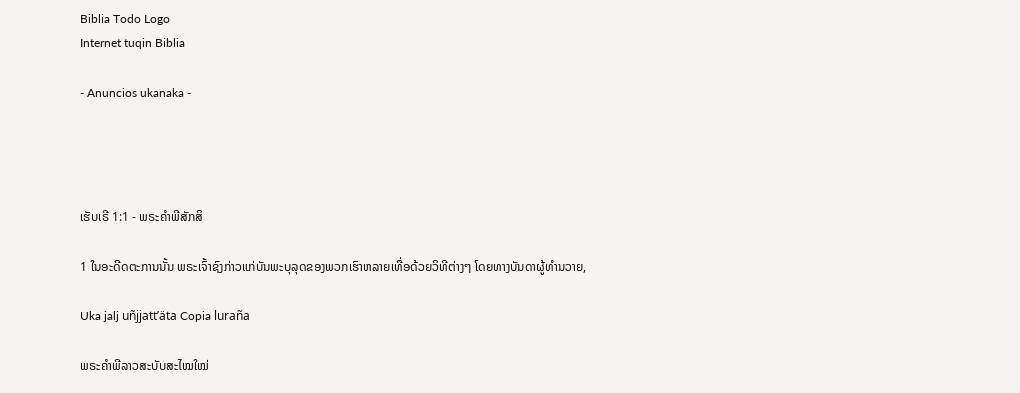Biblia Todo Logo
Internet tuqin Biblia

- Anuncios ukanaka -




ເຮັບເຣີ 1:1 - ພຣະຄຳພີສັກສິ

1 ໃນອະດີດຕະການນັ້ນ ພຣະເຈົ້າຊົງກ່າວແກ່ບັນພະບຸລຸດຂອງພວກເຮົາຫລາຍເທື່ອດ້ວຍວິທີຕ່າງໆ ໂດຍທາງບັນດາຜູ້ທຳນວາຍ,

Uka jalj uñjjattʼäta Copia luraña

ພຣະຄຳພີລາວສະບັບສະໄໝໃໝ່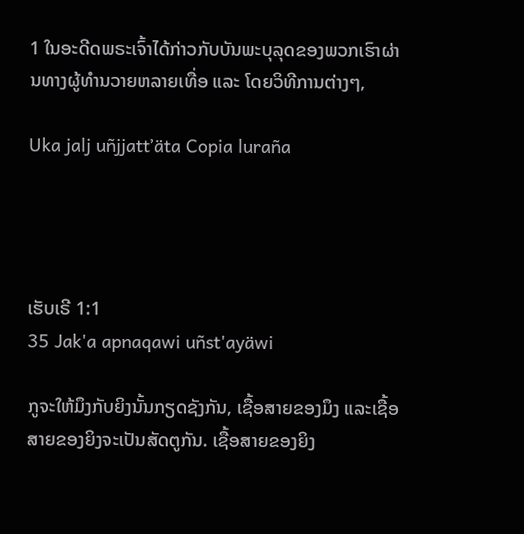1 ໃນອະດີດພຣະເຈົ້າໄດ້ກ່າວກັບບັນພະບຸລຸດຂອງພວກເຮົາຜ່ານທາງຜູ້ທຳນວາຍຫລາຍເທື່ອ ແລະ ໂດຍວິທີການຕ່າງໆ,

Uka jalj uñjjattʼäta Copia luraña




ເຮັບເຣີ 1:1
35 Jak'a apnaqawi uñst'ayäwi

ກູຈະໃຫ້ມຶງກັບຍິງນັ້ນກຽດຊັງກັນ, ເຊື້ອສາຍຂອງມຶງ ແລະເຊື້ອສາຍຂອງຍິງຈະເປັນສັດຕູກັນ. ເຊື້ອສາຍຂອງຍິງ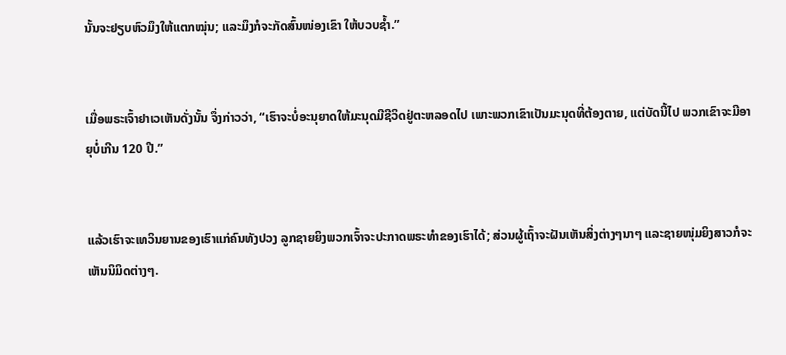ນັ້ນຈະຢຽບຫົວມຶງໃຫ້ແຕກໝຸ່ນ; ແລະມຶງກໍຈະກັດສົ້ນໜ່ອງເຂົາ ໃຫ້ບວບຊໍ້າ.”


ເມື່ອພຣະເຈົ້າຢາເວເຫັນດັ່ງນັ້ນ ຈຶ່ງກ່າວວ່າ, “ເຮົາຈະບໍ່ອະນຸຍາດໃຫ້ມະນຸດມີຊີວິດຢູ່ຕະຫລອດໄປ ເພາະພວກເຂົາເປັນມະນຸດທີ່ຕ້ອງຕາຍ, ແຕ່ບັດນີ້ໄປ ພວກເຂົາຈະມີອາຍຸບໍ່ເກີນ 120 ປີ.”


ແລ້ວເຮົາຈະເທວິນຍານຂອງເຮົາແກ່ຄົນທັງປວງ ລູກຊາຍຍິງພວກເຈົ້າຈະປະກາດພຣະທຳຂອງເຮົາໄດ້; ສ່ວນຜູ້ເຖົ້າຈະຝັນເຫັນສິ່ງຕ່າງໆນາໆ ແລະຊາຍໜຸ່ມຍິງສາວກໍຈະເຫັນນິມິດຕ່າງໆ.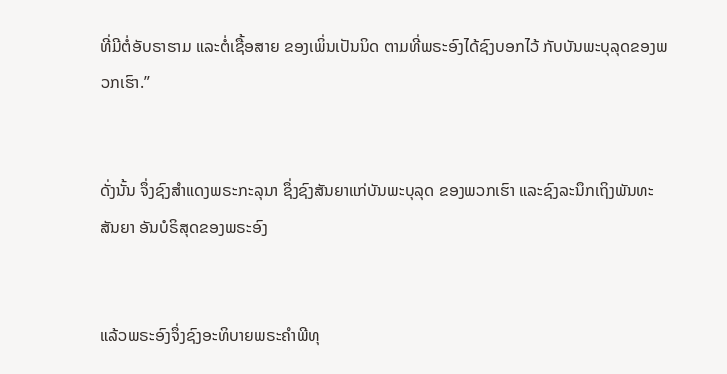ທີ່ມີຕໍ່ອັບຣາຮາມ ແລະຕໍ່ເຊື້ອສາຍ ຂອງເພິ່ນເປັນນິດ ຕາມທີ່ພຣະອົງໄດ້ຊົງບອກໄວ້ ກັບບັນພະບຸລຸດຂອງພວກເຮົາ.”


ດັ່ງນັ້ນ ຈຶ່ງຊົງສຳແດງພຣະກະລຸນາ ຊຶ່ງຊົງສັນຍາແກ່ບັນພະບຸລຸດ ຂອງພວກເຮົາ ແລະຊົງລະນຶກເຖິງພັນທະສັນຍາ ອັນບໍຣິສຸດຂອງພຣະອົງ


ແລ້ວພຣະອົງຈຶ່ງຊົງອະທິບາຍພຣະຄຳພີທຸ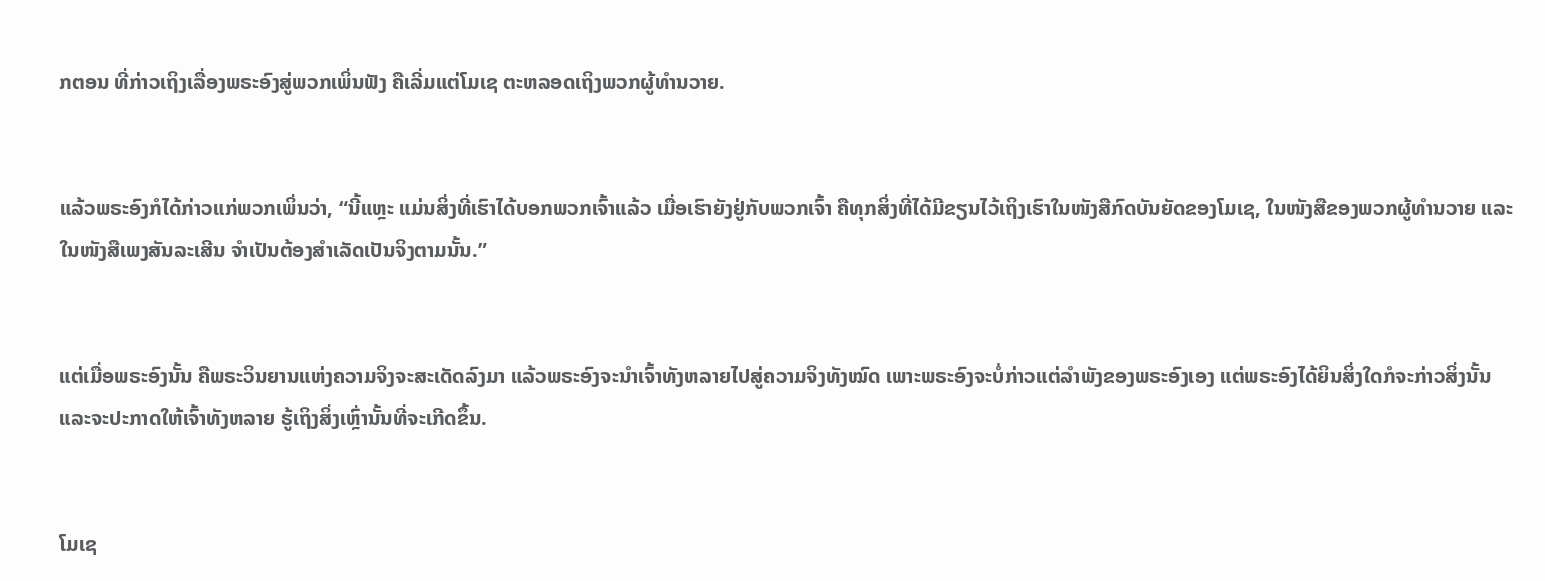ກຕອນ ທີ່ກ່າວເຖິງເລື່ອງພຣະອົງສູ່ພວກເພິ່ນຟັງ ຄືເລີ່ມແຕ່ໂມເຊ ຕະຫລອດເຖິງພວກຜູ້ທຳນວາຍ.


ແລ້ວພຣະອົງກໍໄດ້ກ່າວແກ່ພວກເພິ່ນວ່າ, “ນີ້ແຫຼະ ແມ່ນສິ່ງທີ່ເຮົາໄດ້ບອກພວກເຈົ້າແລ້ວ ເມື່ອເຮົາຍັງຢູ່ກັບພວກເຈົ້າ ຄືທຸກສິ່ງທີ່ໄດ້ມີຂຽນໄວ້ເຖິງເຮົາໃນໜັງສືກົດບັນຍັດຂອງໂມເຊ, ໃນໜັງສືຂອງພວກຜູ້ທຳນວາຍ ແລະໃນໜັງສືເພງສັນລະເສີນ ຈຳເປັນຕ້ອງສຳເລັດເປັນຈິງຕາມນັ້ນ.”


ແຕ່ເມື່ອພຣະອົງນັ້ນ ຄືພຣະວິນຍານແຫ່ງຄວາມຈິງຈະສະເດັດລົງມາ ແລ້ວພຣະອົງຈະນຳເຈົ້າທັງຫລາຍໄປສູ່ຄວາມຈິງທັງໝົດ ເພາະພຣະອົງຈະບໍ່ກ່າວແຕ່ລຳພັງຂອງພຣະອົງເອງ ແຕ່ພຣະອົງໄດ້ຍິນສິ່ງໃດກໍຈະກ່າວສິ່ງນັ້ນ ແລະຈະປະກາດໃຫ້ເຈົ້າທັງຫລາຍ ຮູ້ເຖິງສິ່ງເຫຼົ່ານັ້ນທີ່ຈະເກີດຂຶ້ນ.


ໂມເຊ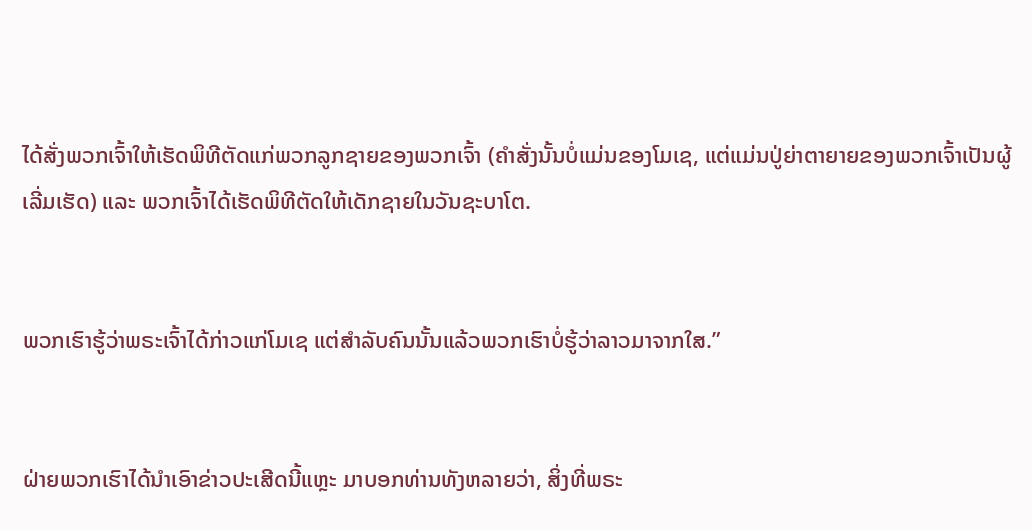ໄດ້ສັ່ງພວກເຈົ້າໃຫ້ເຮັດພິທີຕັດແກ່ພວກລູກຊາຍຂອງພວກເຈົ້າ (ຄຳສັ່ງນັ້ນບໍ່ແມ່ນຂອງໂມເຊ, ແຕ່ແມ່ນປູ່ຍ່າຕາຍາຍຂອງພວກເຈົ້າເປັນຜູ້ເລີ່ມເຮັດ) ແລະ ພວກເຈົ້າໄດ້ເຮັດພິທີຕັດໃຫ້ເດັກຊາຍໃນວັນຊະບາໂຕ.


ພວກເຮົາຮູ້ວ່າພຣະເຈົ້າໄດ້ກ່າວແກ່ໂມເຊ ແຕ່ສຳລັບຄົນນັ້ນແລ້ວພວກເຮົາບໍ່ຮູ້ວ່າລາວມາຈາກໃສ.”


ຝ່າຍພວກເຮົາໄດ້ນຳເອົາຂ່າວປະເສີດນີ້ແຫຼະ ມາບອກທ່ານທັງຫລາຍວ່າ, ສິ່ງທີ່ພຣະ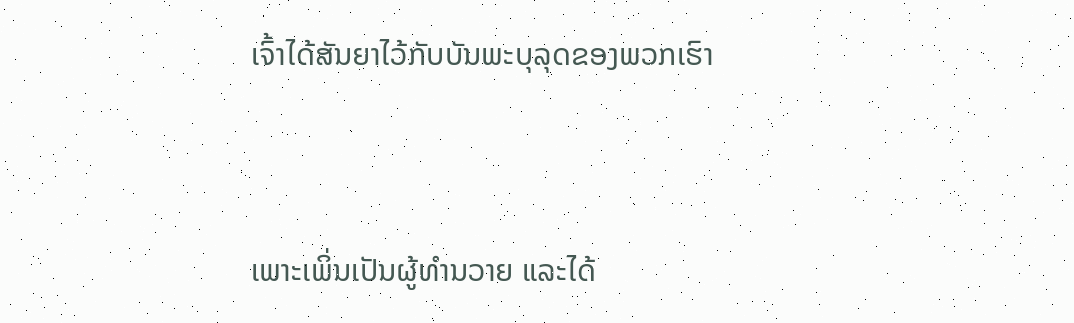ເຈົ້າໄດ້ສັນຍາໄວ້ກັບບັນພະບຸລຸດຂອງພວກເຮົາ


ເພາະເພິ່ນເປັນຜູ້ທຳນວາຍ ແລະໄດ້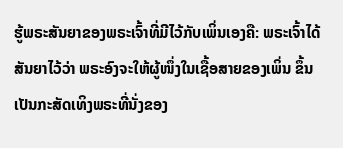ຮູ້ພຣະສັນຍາຂອງພຣະເຈົ້າທີ່ມີໄວ້ກັບເພິ່ນເອງຄື: ພຣະເຈົ້າໄດ້ສັນຍາໄວ້ວ່າ ພຣະອົງຈະໃຫ້ຜູ້ໜຶ່ງໃນເຊື້ອສາຍຂອງເພິ່ນ ຂຶ້ນເປັນກະສັດເທິງພຣະທີ່ນັ່ງຂອງ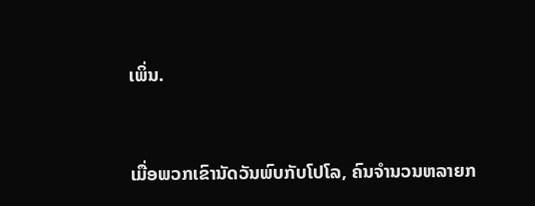ເພິ່ນ.


ເມື່ອພວກເຂົານັດວັນພົບກັບໂປໂລ, ຄົນຈຳນວນຫລາຍກ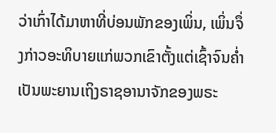ວ່າເກົ່າໄດ້ມາຫາທີ່ບ່ອນພັກຂອງເພິ່ນ, ເພິ່ນຈຶ່ງກ່າວອະທິບາຍແກ່ພວກເຂົາຕັ້ງແຕ່ເຊົ້າຈົນຄໍ່າ ເປັນພະຍານເຖິງຣາຊອານາຈັກຂອງພຣະ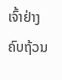ເຈົ້າຢ່າງຄົບຖ້ວນ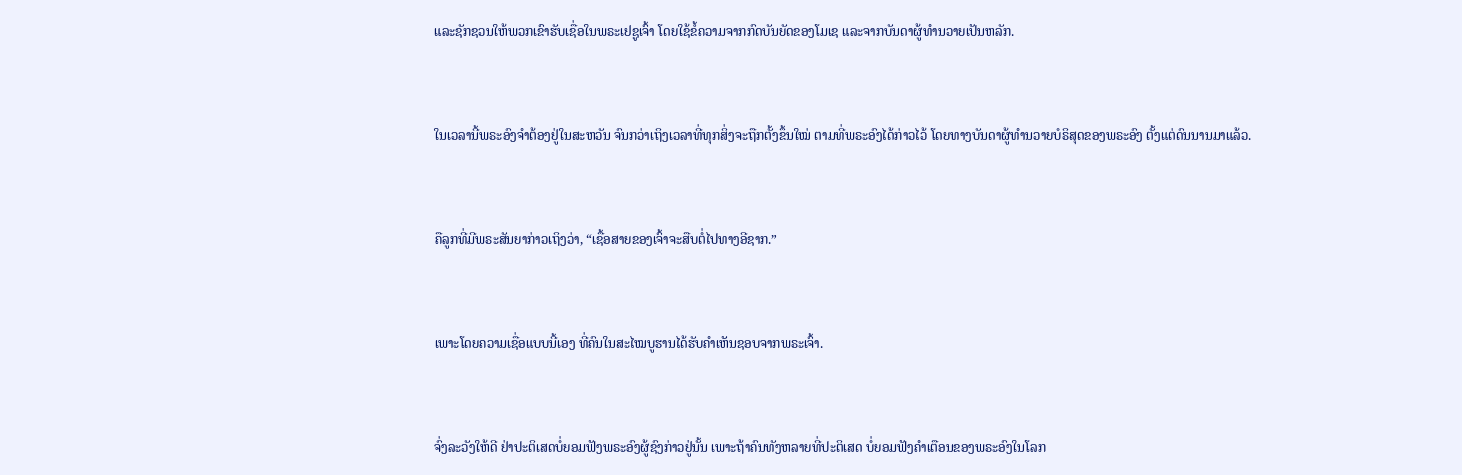ແລະຊັກຊວນໃຫ້ພວກເຂົາຮັບເຊື່ອໃນພຣະເຢຊູເຈົ້າ ໂດຍໃຊ້ຂໍ້ຄວາມຈາກກົດບັນຍັດຂອງໂມເຊ ແລະຈາກບັນດາຜູ້ທຳນວາຍເປັນຫລັກ.


ໃນເວລານີ້ພຣະອົງຈຳຕ້ອງຢູ່ໃນສະຫວັນ ຈົນກວ່າເຖິງເວລາທີ່ທຸກສິ່ງຈະຖືກຕັ້ງຂຶ້ນໃໝ່ ຕາມທີ່ພຣະອົງໄດ້ກ່າວໄວ້ ໂດຍທາງບັນດາຜູ້ທຳນວາຍບໍຣິສຸດຂອງພຣະອົງ ຕັ້ງແຕ່ດົນນານມາແລ້ວ.


ຄືລູກທີ່ມີພຣະສັນຍາກ່າວເຖິງວ່າ, “ເຊື້ອສາຍຂອງເຈົ້າຈະສືບຕໍ່ໄປທາງອີຊາກ.”


ເພາະໂດຍຄວາມເຊື່ອແບບນີ້ເອງ ທີ່ຄົນໃນສະໄໝບູຮານໄດ້ຮັບຄຳເຫັນຊອບຈາກພຣະເຈົ້າ.


ຈົ່ງລະວັງໃຫ້ດີ ຢ່າປະຕິເສດບໍ່ຍອມຟັງພຣະອົງຜູ້ຊົງກ່າວຢູ່ນັ້ນ ເພາະຖ້າຄົນທັງຫລາຍທີ່ປະຕິເສດ ບໍ່ຍອມຟັງຄຳເຕືອນຂອງພຣະອົງໃນໂລກ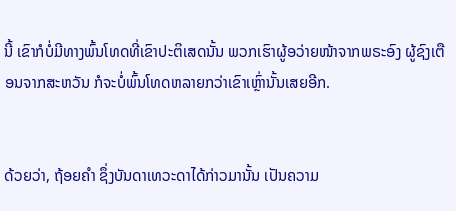ນີ້ ເຂົາກໍບໍ່ມີທາງພົ້ນໂທດທີ່ເຂົາປະຕິເສດນັ້ນ ພວກເຮົາຜູ້ອວ່າຍໜ້າຈາກພຣະອົງ ຜູ້ຊົງເຕືອນຈາກສະຫວັນ ກໍຈະບໍ່ພົ້ນໂທດຫລາຍກວ່າເຂົາເຫຼົ່ານັ້ນເສຍອີກ.


ດ້ວຍວ່າ, ຖ້ອຍຄຳ ຊຶ່ງບັນດາເທວະດາໄດ້ກ່າວມານັ້ນ ເປັນຄວາມ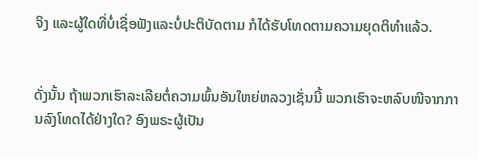ຈິງ ແລະຜູ້ໃດທີ່ບໍ່ເຊື່ອຟັງແລະບໍ່ປະຕິບັດຕາມ ກໍໄດ້ຮັບໂທດຕາມຄວາມຍຸດຕິທຳແລ້ວ.


ດັ່ງນັ້ນ ຖ້າພວກເຮົາລະເລີຍຕໍ່ຄວາມພົ້ນອັນໃຫຍ່ຫລວງເຊັ່ນນີ້ ພວກເຮົາຈະຫລົບໜີຈາກການລົງໂທດໄດ້ຢ່າງໃດ? ອົງພຣະຜູ້ເປັນ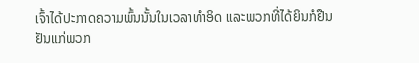ເຈົ້າໄດ້ປະກາດຄວາມພົ້ນນັ້ນໃນເວລາທຳອິດ ແລະພວກທີ່ໄດ້ຍິນກໍຢືນຢັນແກ່ພວກ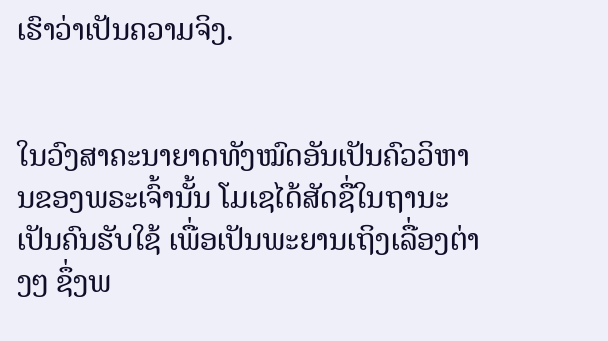ເຮົາວ່າເປັນຄວາມຈິງ.


ໃນວົງສາຄະນາຍາດທັງໝົດອັນເປັນຄົວວິຫານຂອງພຣະເຈົ້ານັ້ນ ໂມເຊໄດ້ສັດຊື່ໃນຖານະເປັນຄົນຮັບໃຊ້ ເພື່ອເປັນພະຍານເຖິງເລື່ອງຕ່າງໆ ຊຶ່ງພ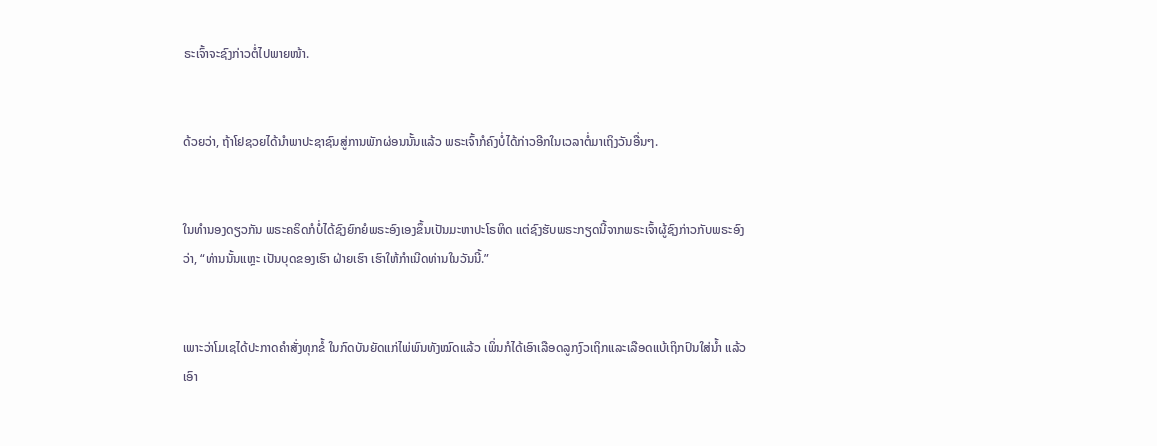ຣະເຈົ້າຈະຊົງກ່າວຕໍ່ໄປພາຍໜ້າ.


ດ້ວຍວ່າ, ຖ້າໂຢຊວຍໄດ້ນຳພາປະຊາຊົນສູ່ການພັກຜ່ອນນັ້ນແລ້ວ ພຣະເຈົ້າກໍຄົງບໍ່ໄດ້ກ່າວອີກໃນເວລາຕໍ່ມາເຖິງວັນອື່ນໆ.


ໃນທຳນອງດຽວກັນ ພຣະຄຣິດກໍບໍ່ໄດ້ຊົງຍົກຍໍພຣະອົງເອງຂຶ້ນເປັນມະຫາປະໂຣຫິດ ແຕ່ຊົງຮັບພຣະກຽດນີ້ຈາກພຣະເຈົ້າຜູ້ຊົງກ່າວກັບພຣະອົງວ່າ, “ທ່ານນັ້ນແຫຼະ ເປັນບຸດຂອງເຮົາ ຝ່າຍເຮົາ ເຮົາໃຫ້ກຳເນີດທ່ານໃນວັນນີ້.”


ເພາະວ່າໂມເຊໄດ້ປະກາດຄຳສັ່ງທຸກຂໍ້ ໃນກົດບັນຍັດແກ່ໄພ່ພົນທັງໝົດແລ້ວ ເພິ່ນກໍໄດ້ເອົາເລືອດລູກງົວເຖິກແລະເລືອດແບ້ເຖິກປົນໃສ່ນໍ້າ ແລ້ວເອົາ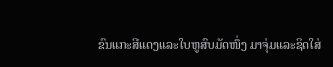ຂົນແກະສີແດງແລະໃບຫູສົບມັດໜຶ່ງ ມາຈຸ່ມແລະຊິດໃສ່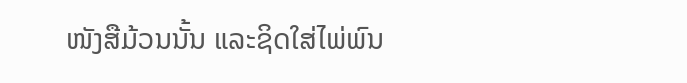ໜັງສືມ້ວນນັ້ນ ແລະຊິດໃສ່ໄພ່ພົນ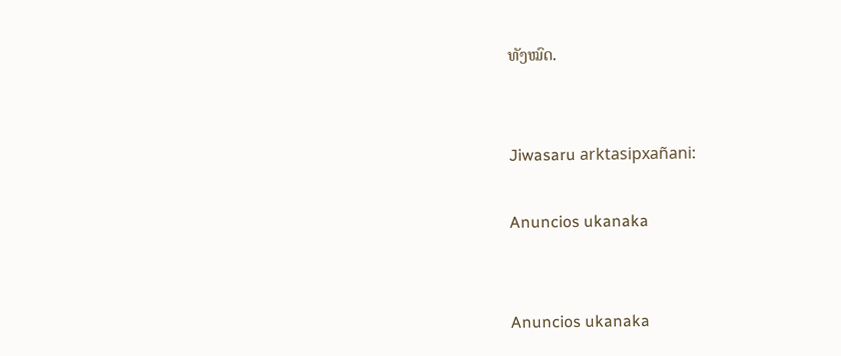ທັງໝົດ.


Jiwasaru arktasipxañani:

Anuncios ukanaka


Anuncios ukanaka